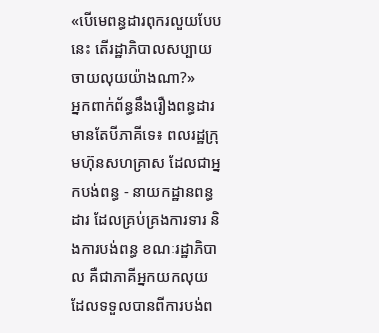«បើមេពន្ធដារពុករលួយបែបនេះ តើរដ្ឋាភិបាលសប្បាយចាយលុយយ៉ាងណា?»
អ្នកពាក់ព័ន្ធនឹងរឿងពន្ធដារ មានតែបីភាគីទេ៖ ពលរដ្ឋក្រុមហ៊ុនសហគ្រាស ដែលជាអ្នកបង់ពន្ធ - នាយកដ្ឋានពន្ធដារ ដែលគ្រប់គ្រងការទារ និងការបង់ពន្ធ ខណៈរដ្ឋាភិបាល គឺជាភាគីអ្នកយកលុយ ដែលទទួលបានពីការបង់ព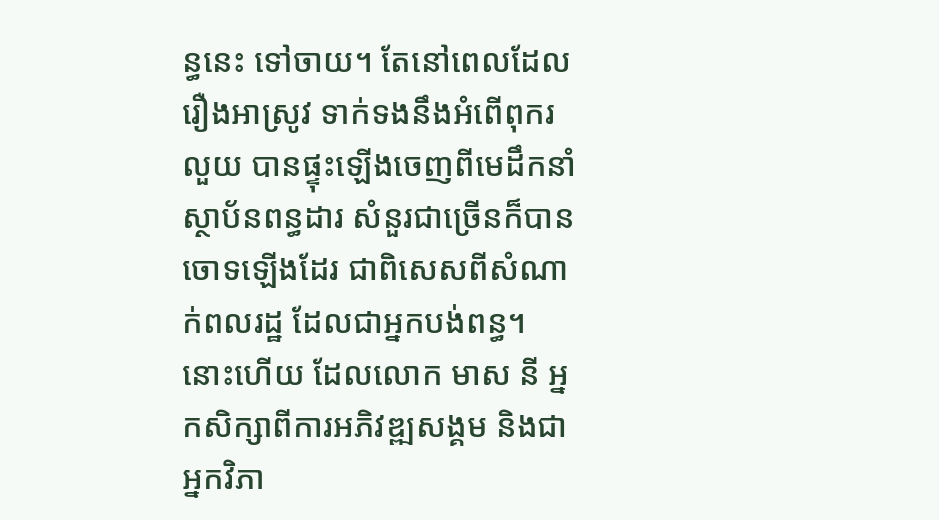ន្ធនេះ ទៅចាយ។ តែនៅពេលដែលរឿងអាស្រូវ ទាក់ទងនឹងអំពើពុករលួយ បានផ្ទុះឡើងចេញពីមេដឹកនាំស្ថាប័នពន្ធដារ សំនួរជាច្រើនក៏បានចោទឡើងដែរ ជាពិសេសពីសំណាក់ពលរដ្ឋ ដែលជាអ្នកបង់ពន្ធ។
នោះហើយ ដែលលោក មាស នី អ្នកសិក្សាពីការអភិវឌ្ឍសង្គម និងជាអ្នកវិភា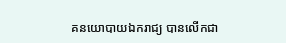គនយោបាយឯករាជ្យ បានលើកជា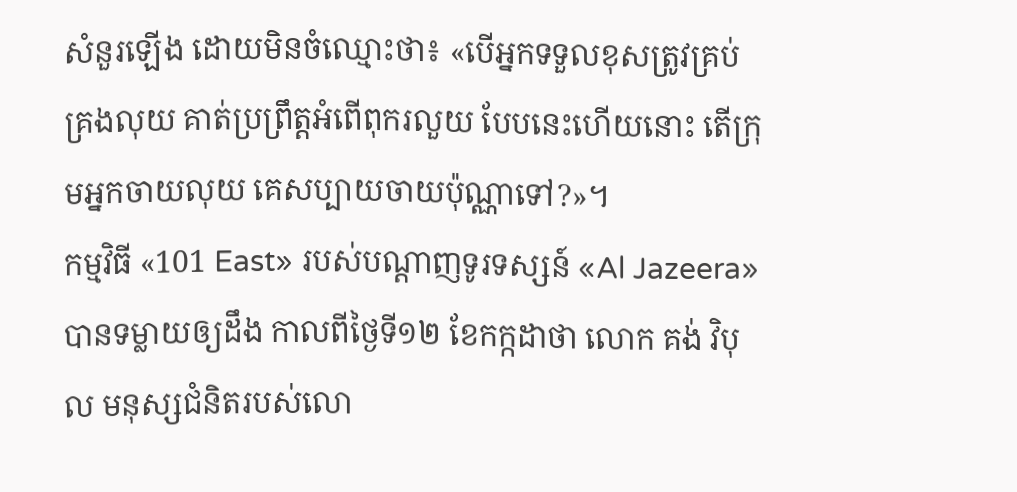សំនួរឡើង ដោយមិនចំឈ្មោះថា៖ «បើអ្នកទទួលខុសត្រូវគ្រប់គ្រងលុយ គាត់ប្រព្រឹត្តអំពើពុករលួយ បែបនេះហើយនោះ តើក្រុមអ្នកចាយលុយ គេសប្បាយចាយប៉ុណ្ណាទៅ?»។
កម្មវិធី «101 East» របស់បណ្ដាញទូរទស្សន៍ «Al Jazeera» បានទម្លាយឲ្យដឹង កាលពីថ្ងៃទី១២ ខែកក្កដាថា លោក គង់ វិបុល មនុស្សជំនិតរបស់លោ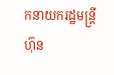កនាយករដ្ឋមន្ត្រី ហ៊ុន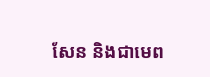សែន និងជាមេព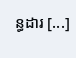ន្ធដារ [...]